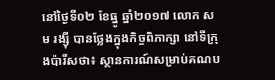នៅថ្ងៃទី០២ ខែធ្នូ ឆ្នាំ២០១៧ លោក សម រង្ស៊ី បានថ្លែងក្នុងកិច្ចពិភាក្សា នៅទីក្រុងប៉ារីសថា៖ ស្ថានការណ៍សម្រាប់គណប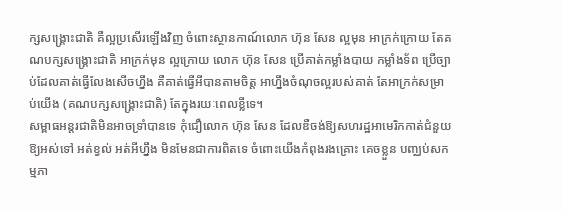ក្សសង្គ្រោះជាតិ គឺល្អប្រសើរឡើងវិញ ចំពោះស្ថានកាណ៍លោក ហ៊ុន សែន ល្អមុន អាក្រក់ក្រោយ តែគណបក្សសង្គ្រោះជាតិ អាក្រក់មុន ល្អក្រោយ លោក ហ៊ុន សែន ប្រើគាត់កម្លាំងបាយ កម្លាំងទ័ព ប្រើច្បាប់ដែលគាត់ធ្វើលែងសើចហ្នឹង គឺគាត់ធ្វើអីបានតាមចិត្ត អាហ្នឹងចំណុចល្អរបស់គាត់ តែអាក្រក់សម្រាប់យើង (គណបក្សសង្គ្រោះជាតិ) តែក្នុងរយៈពេលខ្លីទេ។
សម្ពាធអន្តរជាតិមិនអាចទ្រាំបានទេ កុំជឿលោក ហ៊ុន សែន ដែលឌឺចង់ឱ្យសហរដ្ឋអាមេរិកកាត់ជំនួយឱ្យអស់ទៅ អត់ខ្វល់ អត់អីហ្នឹង មិនមែនជាការពិតទេ ចំពោះយើងកំពុងរងគ្រោះ គេចខ្លួន បញ្ឈប់សកម្មភា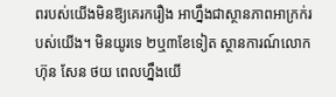ពរបស់យើងមិនឱ្យគេរករឿង អាហ្នឹងជាស្ថានភាពអាក្រក់របស់យើង។ មិនយូរទេ ២ឬ៣ខែទៀត ស្ថានការណ៍លោក ហ៊ុន សែន ថយ ពេលហ្នឹងយើ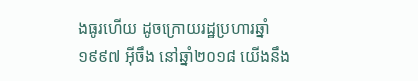ងធូរហើយ ដូចក្រោយរដ្ឋប្រហារឆ្នាំ១៩៩៧ អ៊ីចឹង នៅឆ្នាំ២០១៨ យើងនឹង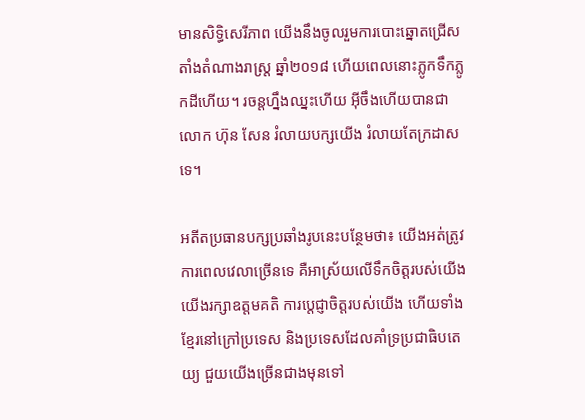មានសិទ្ធិសេរីភាព យើងនឹងចូលរួមការបោះឆ្នោតជ្រើសតាំងតំណាងរាស្រ្ត ឆ្នាំ២០១៨ ហើយពេលនោះភ្លូកទឹកភ្លូកដីហើយ។ រចន្តហ្នឹងឈ្នះហើយ អ៊ីចឹងហើយបានជា លោក ហ៊ុន សែន រំលាយបក្សយើង រំលាយតែក្រដាសទេ។

អតីតប្រធានបក្សប្រឆាំងរូបនេះបន្ថែមថា៖ យើងអត់ត្រូវការពេលវេលាច្រើនទេ គឺអាស្រ័យលើទឹកចិត្តរបស់យើង យើងរក្សាឧត្តមគតិ ការប្តេជ្ញាចិត្តរបស់យើង ហើយទាំងខ្មែរនៅក្រៅប្រទេស និងប្រទេសដែលគាំទ្រប្រជាធិបតេយ្យ ជួយយើងច្រើនជាងមុនទៅ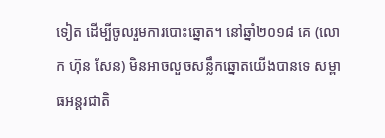ទៀត ដើម្បីចូលរួមការបោះឆ្នោត។ នៅឆ្នាំ២០១៨ គេ (លោក ហ៊ុន សែន) មិនអាចលួចសន្លឹកឆ្នោតយើងបានទេ សម្ពាធអន្តរជាតិ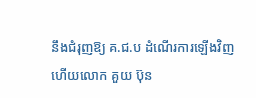នឹងជំរុញឱ្យ គ.ជ.ប ដំណើរការឡើងវិញ ហើយលោក គួយ ប៊ុន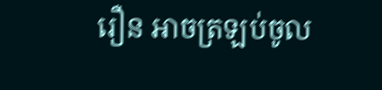រឿន អាចត្រឡប់ចូល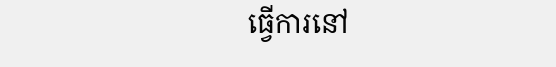ធ្វើការនៅ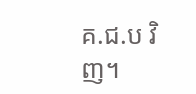គ.ជ.ប វិញ។